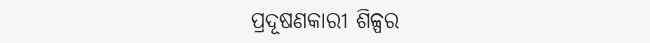ପ୍ରଦୂଷଣକାରୀ ଶିଳ୍ପର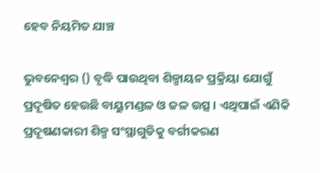ହେବ ନିୟମିତ ଯାଞ୍ଚ

ଭୁବନେଶ୍ୱର () ବୃଦ୍ଧି ପାଉଥିବା ଶିଳ୍ପାୟନ ପ୍ରକ୍ରିୟା ଯୋଗୁଁ ପ୍ରଦୂଷିତ ହେଉଛି ବାୟୁମଣ୍ଡଳ ଓ ଜଳ ଉତ୍ସ । ଏଥିପାଇଁ ଏଣିକି ପ୍ରଦୂଷଣକାରୀ ଶିଳ୍ପ ସଂସ୍ଥାଗୁଡିକୁ ବର୍ଗୀକରଣ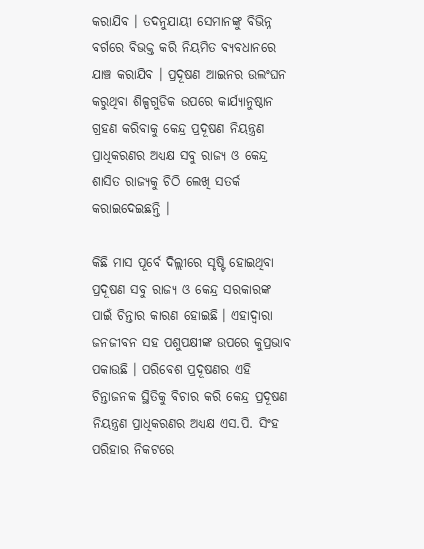କରାଯିବ । ତଦନୁଯାୟୀ ସେମାନଙ୍କୁ ବିଭିନ୍ନ ବର୍ଗରେ ବିଭକ୍ତ କରି ନିୟମିତ ବ୍ୟବଧାନରେ ଯାଞ୍ଚ କରାଯିବ । ପ୍ରଦୂଷଣ ଆଇନର ଉଲଂଘନ କରୁଥିବା ଶିଳ୍ପଗୁଡିକ ଉପରେ କାର୍ଯ୍ୟାନୁଷ୍ଠାନ ଗ୍ରହଣ କରିବାକୁ କେନ୍ଦ୍ର ପ୍ରଦୂଷଣ ନିୟନ୍ତ୍ରଣ ପ୍ରାଧିକରଣର ଅଧ୍ୟକ୍ଷ ସବୁ ରାଜ୍ୟ ଓ କେନ୍ଦ୍ର ଶାସିତ ରାଜ୍ୟକୁ ଚିଠି ଲେଖି ସତର୍କ କରାଇଦେଇଛନ୍ତି ।

କିଛି ମାସ ପୂର୍ବେ ଦିଲ୍ଲୀରେ ସୃଷ୍ଟି ହୋଇଥିବା ପ୍ରଦୂଷଣ ସବୁ ରାଜ୍ୟ ଓ କେନ୍ଦ୍ର ସରକାରଙ୍କ ପାଇଁ ଚିନ୍ତାର କାରଣ ହୋଇଛି । ଏହାଦ୍ୱାରା ଜନଜୀବନ ସହ ପଶୁପକ୍ଷୀଙ୍କ ଉପରେ କୁପ୍ରଭାବ ପକାଉଛି । ପରିବେଶ ପ୍ରଦୂଷଣର ଏହି ଚିନ୍ତାଜନକ ସ୍ଥିତିକୁ ବିଚାର କରି କେନ୍ଦ୍ର ପ୍ରଦୂଷଣ ନିୟନ୍ତ୍ରଣ ପ୍ରାଧିକରଣର ଅଧ୍ୟକ୍ଷ ଏସ.ପି. ସିଂହ ପରିହାର ନିକଟରେ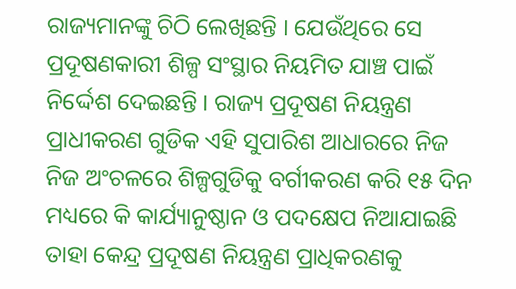ରାଜ୍ୟମାନଙ୍କୁ ଚିଠି ଲେଖିଛନ୍ତି । ଯେଉଁଥିରେ ସେ ପ୍ରଦୂଷଣକାରୀ ଶିଳ୍ପ ସଂସ୍ଥାର ନିୟମିତ ଯାଞ୍ଚ ପାଇଁ ନିର୍ଦ୍ଦେଶ ଦେଇଛନ୍ତି । ରାଜ୍ୟ ପ୍ରଦୂଷଣ ନିୟନ୍ତ୍ରଣ ପ୍ରାଧୀକରଣ ଗୁଡିକ ଏହି ସୁପାରିଶ ଆଧାରରେ ନିଜ ନିଜ ଅଂଚଳରେ ଶିଳ୍ପଗୁଡିକୁ ବର୍ଗୀକରଣ କରି ୧୫ ଦିନ ମଧ୍ୟରେ କି କାର୍ଯ୍ୟାନୁଷ୍ଠାନ ଓ ପଦକ୍ଷେପ ନିଆଯାଇଛି ତାହା କେନ୍ଦ୍ର ପ୍ରଦୂଷଣ ନିୟନ୍ତ୍ରଣ ପ୍ରାଧିକରଣକୁ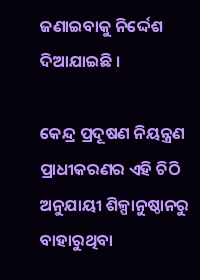ଜଣାଇବାକୁ ନିର୍ଦ୍ଦେଶ ଦିଆଯାଇଛି ।

କେନ୍ଦ୍ର ପ୍ରଦୂଷଣ ନିୟନ୍ତ୍ରଣ ପ୍ରାଧୀକରଣର ଏହି ଚିଠି ଅନୁଯାୟୀ ଶିଳ୍ପାନୁଷ୍ଠାନରୁ ବାହାରୁଥିବା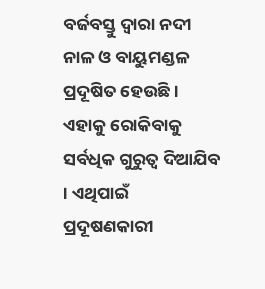ବର୍ଜବସ୍ତୁ ଦ୍ୱାରା ନଦୀ ନାଳ ଓ ବାୟୁମଣ୍ଡଳ ପ୍ରଦୂଷିତ ହେଉଛି । ଏହାକୁ ରୋକିବାକୁ ସର୍ବଧିକ ଗୁରୁତ୍ୱ ଦିଆଯିବ । ଏଥିପାଇଁ ପ୍ରଦୂଷଣକାରୀ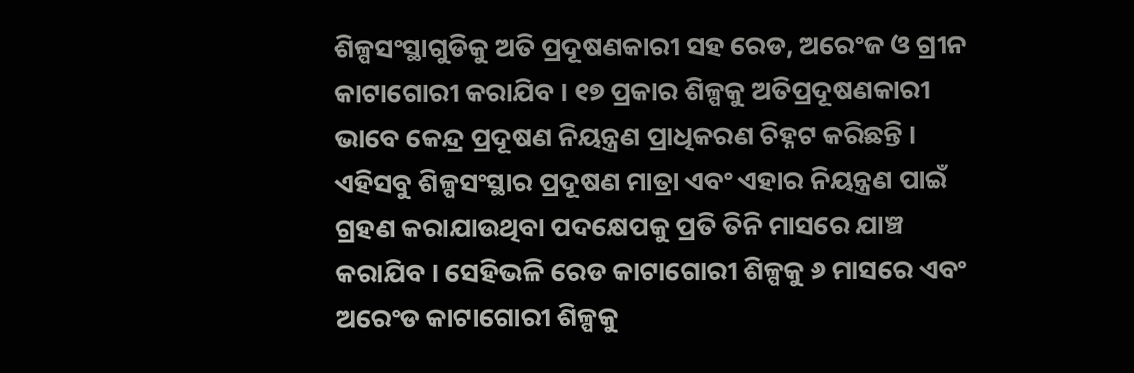ଶିଳ୍ପସଂସ୍ଥାଗୁଡିକୁ ଅତି ପ୍ରଦୂଷଣକାରୀ ସହ ରେଡ, ଅରେଂଜ ଓ ଗ୍ରୀନ କାଟାଗୋରୀ କରାଯିବ । ୧୭ ପ୍ରକାର ଶିଳ୍ପକୁ ଅତିପ୍ରଦୂଷଣକାରୀ ଭାବେ କେନ୍ଦ୍ର ପ୍ରଦୂଷଣ ନିୟନ୍ତ୍ରଣ ପ୍ରାଧିକରଣ ଚିହ୍ନଟ କରିଛନ୍ତି । ଏହିସବୁ ଶିଳ୍ପସଂସ୍ଥାର ପ୍ରଦୂଷଣ ମାତ୍ରା ଏବଂ ଏହାର ନିୟନ୍ତ୍ରଣ ପାଇଁ ଗ୍ରହଣ କରାଯାଉଥିବା ପଦକ୍ଷେପକୁ ପ୍ରତି ତିନି ମାସରେ ଯାଞ୍ଚ କରାଯିବ । ସେହିଭଳି ରେଡ କାଟାଗୋରୀ ଶିଳ୍ପକୁ ୬ ମାସରେ ଏବଂ ଅରେଂଡ କାଟାଗୋରୀ ଶିଳ୍ପକୁ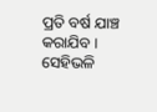ପ୍ରତି ବର୍ଷ ଯାଞ୍ଚ କରାଯିବ । ସେହିଭଳି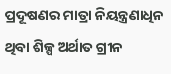ପ୍ରଦୂଷଣର ମାତ୍ରା ନିୟନ୍ତ୍ରଣାଧିନ ଥିବା ଶିଳ୍ପ ଅର୍ଥାତ ଗ୍ରୀନ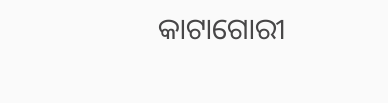କାଟାଗୋରୀ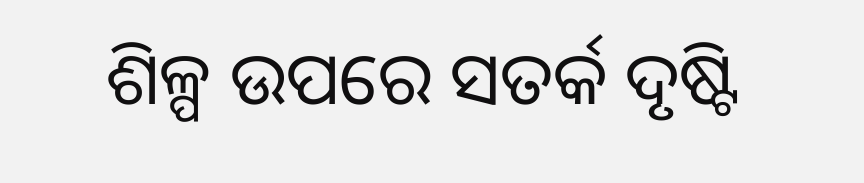ଶିଳ୍ପ ଉପରେ ସତର୍କ ଦୃଷ୍ଟି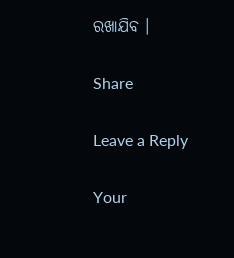ରଖାଯିବ ।

Share

Leave a Reply

Your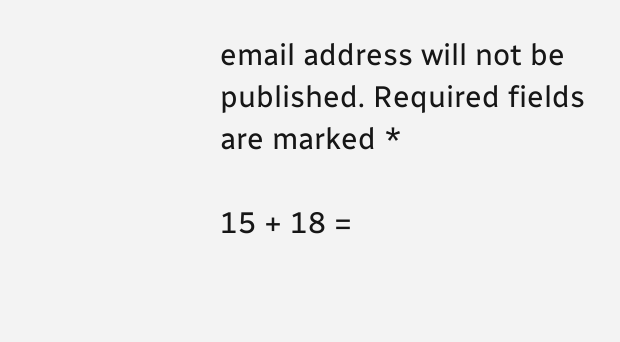email address will not be published. Required fields are marked *

15 + 18 =